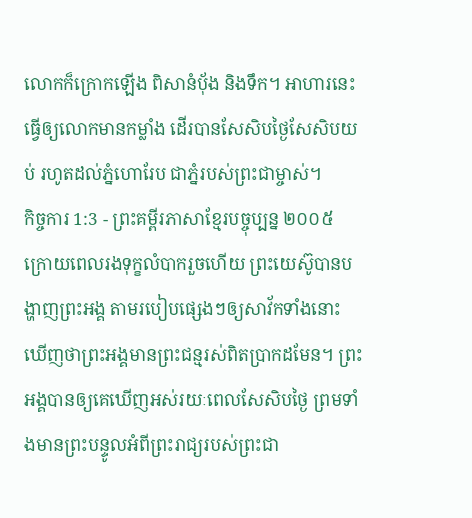លោកក៏ក្រោកឡើង ពិសានំបុ័ង និងទឹក។ អាហារនេះធ្វើឲ្យលោកមានកម្លាំង ដើរបានសែសិបថ្ងៃសែសិបយប់ រហូតដល់ភ្នំហោរែប ជាភ្នំរបស់ព្រះជាម្ចាស់។
កិច្ចការ 1:3 - ព្រះគម្ពីរភាសាខ្មែរបច្ចុប្បន្ន ២០០៥ ក្រោយពេលរងទុក្ខលំបាករួចហើយ ព្រះយេស៊ូបានបង្ហាញព្រះអង្គ តាមរបៀបផ្សេងៗឲ្យសាវ័កទាំងនោះឃើញថាព្រះអង្គមានព្រះជន្មរស់ពិតប្រាកដមែន។ ព្រះអង្គបានឲ្យគេឃើញអស់រយៈពេលសែសិបថ្ងៃ ព្រមទាំងមានព្រះបន្ទូលអំពីព្រះរាជ្យរបស់ព្រះជា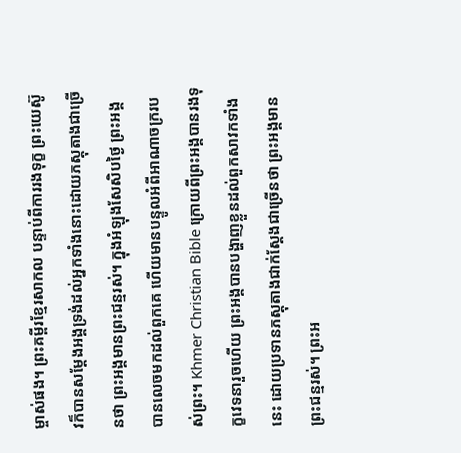ម្ចាស់ផង។ ព្រះគម្ពីរខ្មែរសាកល បន្ទាប់ពីការរងទុក្ខ ព្រះយេស៊ូវក៏បានសម្ដែងអង្គទ្រង់ដល់អ្នកទាំងនោះដោយភស្តុតាងជាច្រើនថា ព្រះអង្គមានព្រះជន្មរស់។ ក្នុងអំឡុងសែសិបថ្ងៃ ព្រះអង្គបានលេចមកដល់ពួកគេ ហើយមានបន្ទូលអំពីអាណាចក្ររបស់ព្រះ។ Khmer Christian Bible ក្រោយពីព្រះអង្គបានរងទុក្ខវេទនារួចហើយ ព្រះអង្គបានបង្ហាញខ្លួនដល់ពួកសាវកទាំងនេះ ដោយប្រទានភស្ដុតាងជាក់ស្ដែងជាច្រើនថា ព្រះអង្គមានព្រះជន្មរស់។ ព្រះអ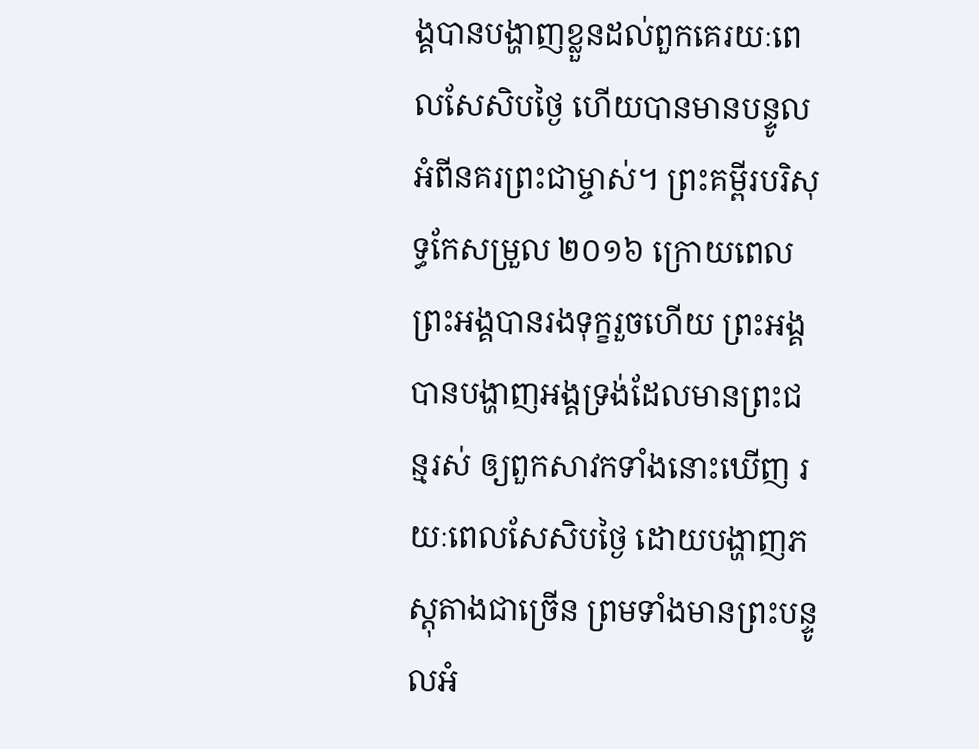ង្គបានបង្ហាញខ្លួនដល់ពួកគេរយៈពេលសែសិបថ្ងៃ ហើយបានមានបន្ទូលអំពីនគរព្រះជាម្ចាស់។ ព្រះគម្ពីរបរិសុទ្ធកែសម្រួល ២០១៦ ក្រោយពេលព្រះអង្គបានរងទុក្ខរួចហើយ ព្រះអង្គបានបង្ហាញអង្គទ្រង់ដែលមានព្រះជន្មរស់ ឲ្យពួកសាវកទាំងនោះឃើញ រយៈពេលសែសិបថ្ងៃ ដោយបង្ហាញភស្តុតាងជាច្រើន ព្រមទាំងមានព្រះបន្ទូលអំ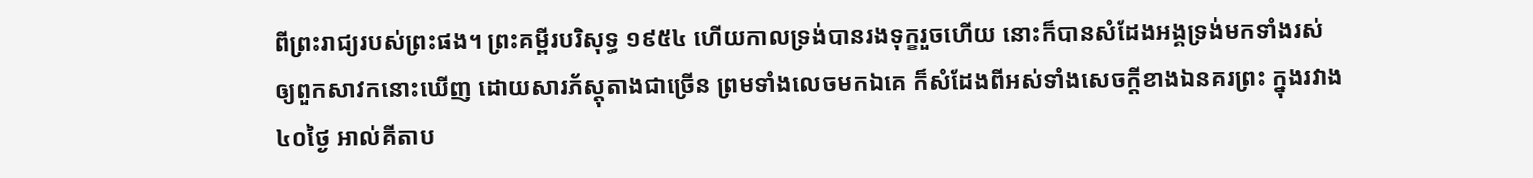ពីព្រះរាជ្យរបស់ព្រះផង។ ព្រះគម្ពីរបរិសុទ្ធ ១៩៥៤ ហើយកាលទ្រង់បានរងទុក្ខរួចហើយ នោះក៏បានសំដែងអង្គទ្រង់មកទាំងរស់ ឲ្យពួកសាវកនោះឃើញ ដោយសារភ័ស្តុតាងជាច្រើន ព្រមទាំងលេចមកឯគេ ក៏សំដែងពីអស់ទាំងសេចក្ដីខាងឯនគរព្រះ ក្នុងរវាង៤០ថ្ងៃ អាល់គីតាប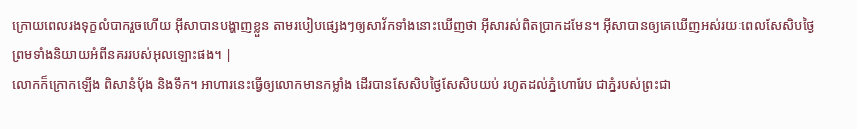ក្រោយពេលរងទុក្ខលំបាករួចហើយ អ៊ីសាបានបង្ហាញខ្លួន តាមរបៀបផ្សេងៗឲ្យសាវ័កទាំងនោះឃើញថា អ៊ីសារស់ពិតប្រាកដមែន។ អ៊ីសាបានឲ្យគេឃើញអស់រយៈពេលសែសិបថ្ងៃ ព្រមទាំងនិយាយអំពីនគររបស់អុលឡោះផង។ |
លោកក៏ក្រោកឡើង ពិសានំបុ័ង និងទឹក។ អាហារនេះធ្វើឲ្យលោកមានកម្លាំង ដើរបានសែសិបថ្ងៃសែសិបយប់ រហូតដល់ភ្នំហោរែប ជាភ្នំរបស់ព្រះជា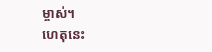ម្ចាស់។
ហេតុនេះ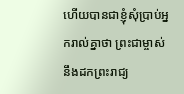ហើយបានជាខ្ញុំសុំប្រាប់អ្នករាល់គ្នាថា ព្រះជាម្ចាស់នឹងដកព្រះរាជ្យ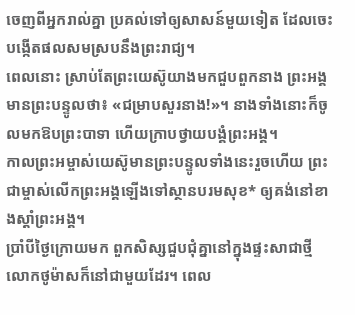ចេញពីអ្នករាល់គ្នា ប្រគល់ទៅឲ្យសាសន៍មួយទៀត ដែលចេះបង្កើតផលសមស្របនឹងព្រះរាជ្យ។
ពេលនោះ ស្រាប់តែព្រះយេស៊ូយាងមកជួបពួកនាង ព្រះអង្គមានព្រះបន្ទូលថា៖ «ជម្រាបសួរនាង!»។ នាងទាំងនោះក៏ចូលមកឱបព្រះបាទា ហើយក្រាបថ្វាយបង្គំព្រះអង្គ។
កាលព្រះអម្ចាស់យេស៊ូមានព្រះបន្ទូលទាំងនេះរួចហើយ ព្រះជាម្ចាស់លើកព្រះអង្គឡើងទៅស្ថានបរមសុខ* ឲ្យគង់នៅខាងស្ដាំព្រះអង្គ។
ប្រាំបីថ្ងៃក្រោយមក ពួកសិស្សជួបជុំគ្នានៅក្នុងផ្ទះសាជាថ្មី លោកថូម៉ាសក៏នៅជាមួយដែរ។ ពេល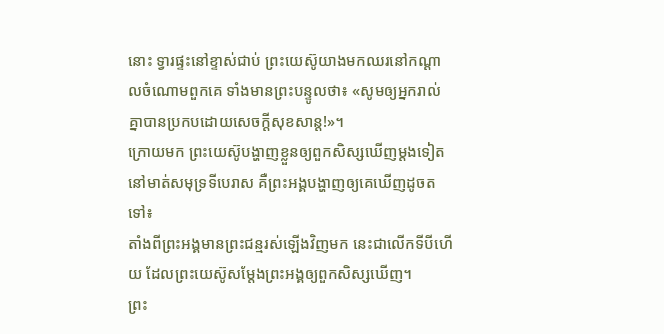នោះ ទ្វារផ្ទះនៅខ្ទាស់ជាប់ ព្រះយេស៊ូយាងមកឈរនៅកណ្ដាលចំណោមពួកគេ ទាំងមានព្រះបន្ទូលថា៖ «សូមឲ្យអ្នករាល់គ្នាបានប្រកបដោយសេចក្ដីសុខសាន្ត!»។
ក្រោយមក ព្រះយេស៊ូបង្ហាញខ្លួនឲ្យពួកសិស្សឃើញម្ដងទៀត នៅមាត់សមុទ្រទីបេរាស គឺព្រះអង្គបង្ហាញឲ្យគេឃើញដូចតទៅ៖
តាំងពីព្រះអង្គមានព្រះជន្មរស់ឡើងវិញមក នេះជាលើកទីបីហើយ ដែលព្រះយេស៊ូសម្តែងព្រះអង្គឲ្យពួកសិស្សឃើញ។
ព្រះ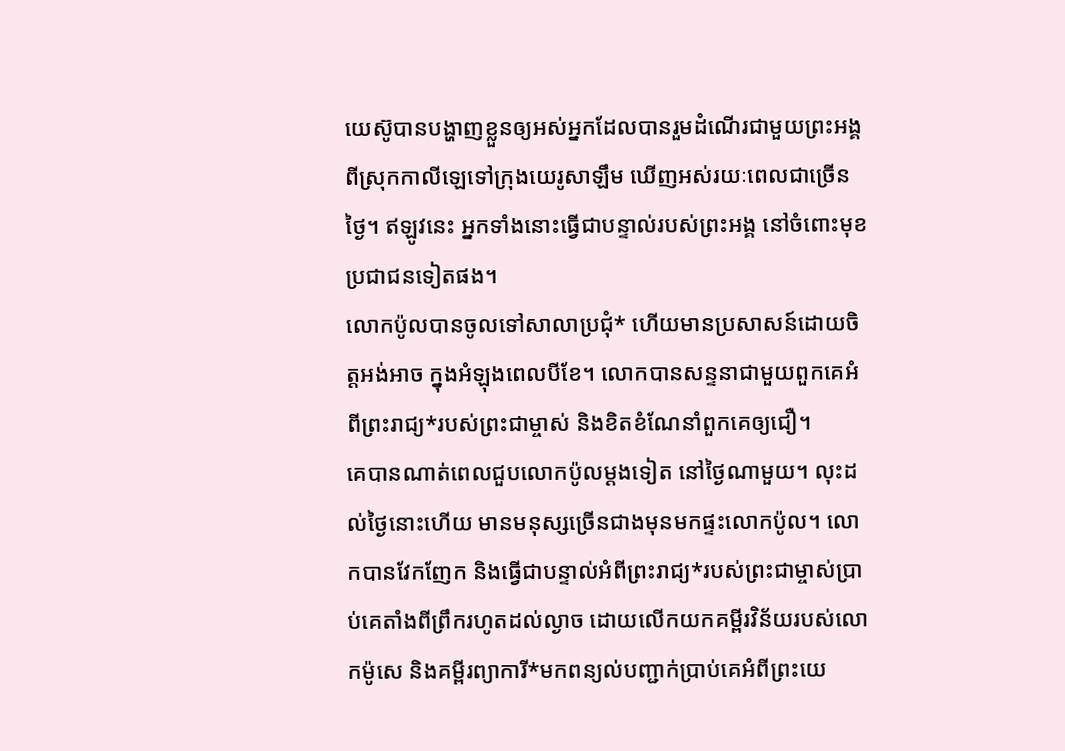យេស៊ូបានបង្ហាញខ្លួនឲ្យអស់អ្នកដែលបានរួមដំណើរជាមួយព្រះអង្គ ពីស្រុកកាលីឡេទៅក្រុងយេរូសាឡឹម ឃើញអស់រយៈពេលជាច្រើនថ្ងៃ។ ឥឡូវនេះ អ្នកទាំងនោះធ្វើជាបន្ទាល់របស់ព្រះអង្គ នៅចំពោះមុខប្រជាជនទៀតផង។
លោកប៉ូលបានចូលទៅសាលាប្រជុំ* ហើយមានប្រសាសន៍ដោយចិត្តអង់អាច ក្នុងអំឡុងពេលបីខែ។ លោកបានសន្ទនាជាមួយពួកគេអំពីព្រះរាជ្យ*របស់ព្រះជាម្ចាស់ និងខិតខំណែនាំពួកគេឲ្យជឿ។
គេបានណាត់ពេលជួបលោកប៉ូលម្ដងទៀត នៅថ្ងៃណាមួយ។ លុះដល់ថ្ងៃនោះហើយ មានមនុស្សច្រើនជាងមុនមកផ្ទះលោកប៉ូល។ លោកបានវែកញែក និងធ្វើជាបន្ទាល់អំពីព្រះរាជ្យ*របស់ព្រះជាម្ចាស់ប្រាប់គេតាំងពីព្រឹករហូតដល់ល្ងាច ដោយលើកយកគម្ពីរវិន័យរបស់លោកម៉ូសេ និងគម្ពីរព្យាការី*មកពន្យល់បញ្ជាក់ប្រាប់គេអំពីព្រះយេ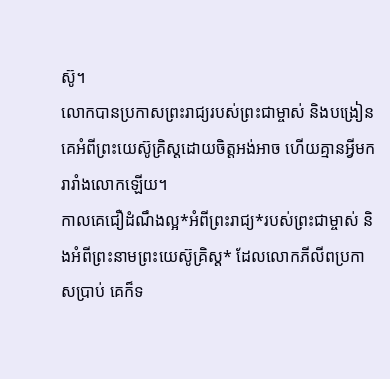ស៊ូ។
លោកបានប្រកាសព្រះរាជ្យរបស់ព្រះជាម្ចាស់ និងបង្រៀនគេអំពីព្រះយេស៊ូគ្រិស្តដោយចិត្តអង់អាច ហើយគ្មានអ្វីមករារាំងលោកឡើយ។
កាលគេជឿដំណឹងល្អ*អំពីព្រះរាជ្យ*របស់ព្រះជាម្ចាស់ និងអំពីព្រះនាមព្រះយេស៊ូគ្រិស្ត* ដែលលោកភីលីពប្រកាសប្រាប់ គេក៏ទ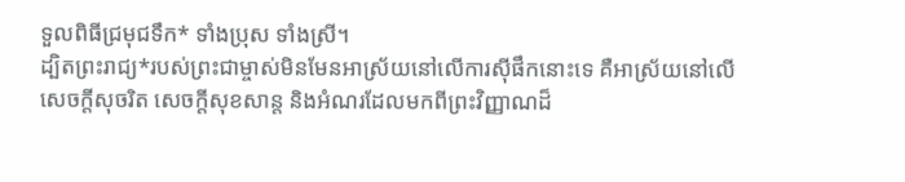ទួលពិធីជ្រមុជទឹក* ទាំងប្រុស ទាំងស្រី។
ដ្បិតព្រះរាជ្យ*របស់ព្រះជាម្ចាស់មិនមែនអាស្រ័យនៅលើការស៊ីផឹកនោះទេ គឺអាស្រ័យនៅលើសេចក្ដីសុចរិត សេចក្ដីសុខសាន្ត និងអំណរដែលមកពីព្រះវិញ្ញាណដ៏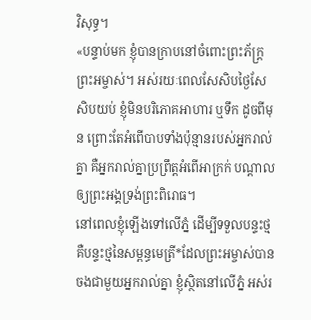វិសុទ្ធ។
«បន្ទាប់មក ខ្ញុំបានក្រាបនៅចំពោះព្រះភ័ក្ត្រព្រះអម្ចាស់។ អស់រយៈពេលសែសិបថ្ងៃសែសិបយប់ ខ្ញុំមិនបរិភោគអាហារ ឬទឹក ដូចពីមុន ព្រោះតែអំពើបាបទាំងប៉ុន្មានរបស់អ្នករាល់គ្នា គឺអ្នករាល់គ្នាប្រព្រឹត្តអំពើអាក្រក់ បណ្ដាលឲ្យព្រះអង្គទ្រង់ព្រះពិរោធ។
នៅពេលខ្ញុំឡើងទៅលើភ្នំ ដើម្បីទទួលបន្ទះថ្ម គឺបន្ទះថ្មនៃសម្ពន្ធមេត្រី*ដែលព្រះអម្ចាស់បានចងជាមួយអ្នករាល់គ្នា ខ្ញុំស្ថិតនៅលើភ្នំ អស់រ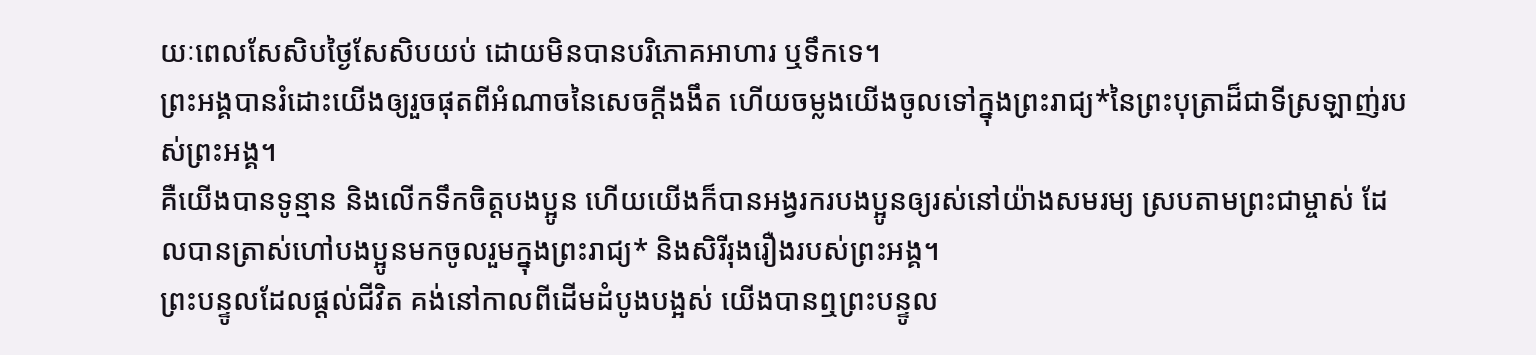យៈពេលសែសិបថ្ងៃសែសិបយប់ ដោយមិនបានបរិភោគអាហារ ឬទឹកទេ។
ព្រះអង្គបានរំដោះយើងឲ្យរួចផុតពីអំណាចនៃសេចក្ដីងងឹត ហើយចម្លងយើងចូលទៅក្នុងព្រះរាជ្យ*នៃព្រះបុត្រាដ៏ជាទីស្រឡាញ់របស់ព្រះអង្គ។
គឺយើងបានទូន្មាន និងលើកទឹកចិត្តបងប្អូន ហើយយើងក៏បានអង្វរករបងប្អូនឲ្យរស់នៅយ៉ាងសមរម្យ ស្របតាមព្រះជាម្ចាស់ ដែលបានត្រាស់ហៅបងប្អូនមកចូលរួមក្នុងព្រះរាជ្យ* និងសិរីរុងរឿងរបស់ព្រះអង្គ។
ព្រះបន្ទូលដែលផ្ដល់ជីវិត គង់នៅកាលពីដើមដំបូងបង្អស់ យើងបានឮព្រះបន្ទូល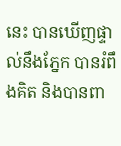នេះ បានឃើញផ្ទាល់នឹងភ្នែក បានរំពឹងគិត និងបានពា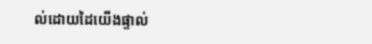ល់ដោយដៃយើងផ្ទាល់